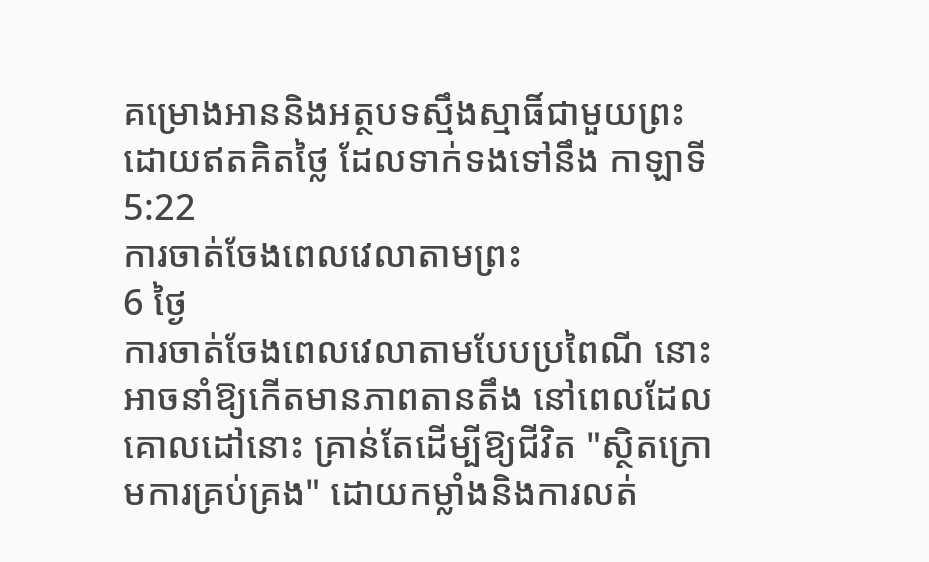គម្រោងអាននិងអត្ថបទស្មឹងស្មាធិ៍ជាមួយព្រះ ដោយឥតគិតថ្លៃ ដែលទាក់ទងទៅនឹង កាឡាទី 5:22
ការចាត់ចែងពេលវេលាតាមព្រះ
6 ថ្ងៃ
ការចាត់ចែងពេលវេលាតាមបែបប្រពៃណី នោះអាចនាំឱ្យកើតមានភាពតានតឹង នៅពេលដែលគោលដៅនោះ គ្រាន់តែដើម្បីឱ្យជីវិត "ស្ថិតក្រោមការគ្រប់គ្រង" ដោយកម្លាំងនិងការលត់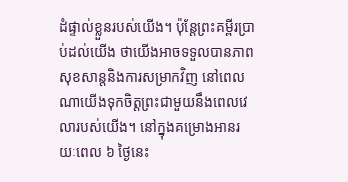ដំផ្ទាល់ខ្លួនរបស់យើង។ ប៉ុន្តែព្រះគម្ពីរប្រាប់ដល់យើង ថាយើងអាចទទួលបានភាពសុខសាន្តនិងការសម្រាកវិញ នៅពេលណាយើងទុកចិត្តព្រះជាមួយនឹងពេលវេលារបស់យើង។ នៅក្នុងគម្រោងអានរយៈពេល ៦ ថ្ងៃនេះ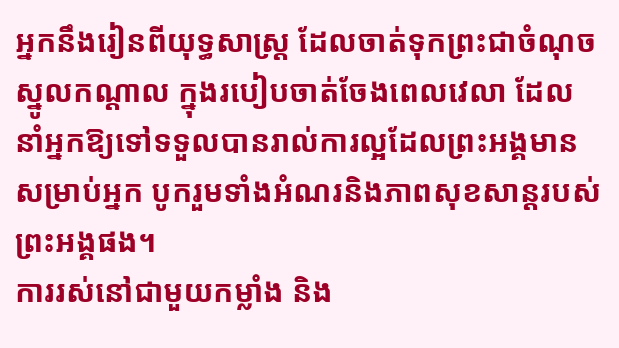អ្នកនឹងរៀនពីយុទ្ធសាស្រ្ត ដែលចាត់ទុកព្រះជាចំណុចស្នូលកណ្ដាល ក្នុងរបៀបចាត់ចែងពេលវេលា ដែលនាំអ្នកឱ្យទៅទទួលបានរាល់ការល្អដែលព្រះអង្គមានសម្រាប់អ្នក បូករួមទាំងអំណរនិងភាពសុខសាន្តរបស់ព្រះអង្គផង។
ការរស់នៅជាមួយកម្លាំង និង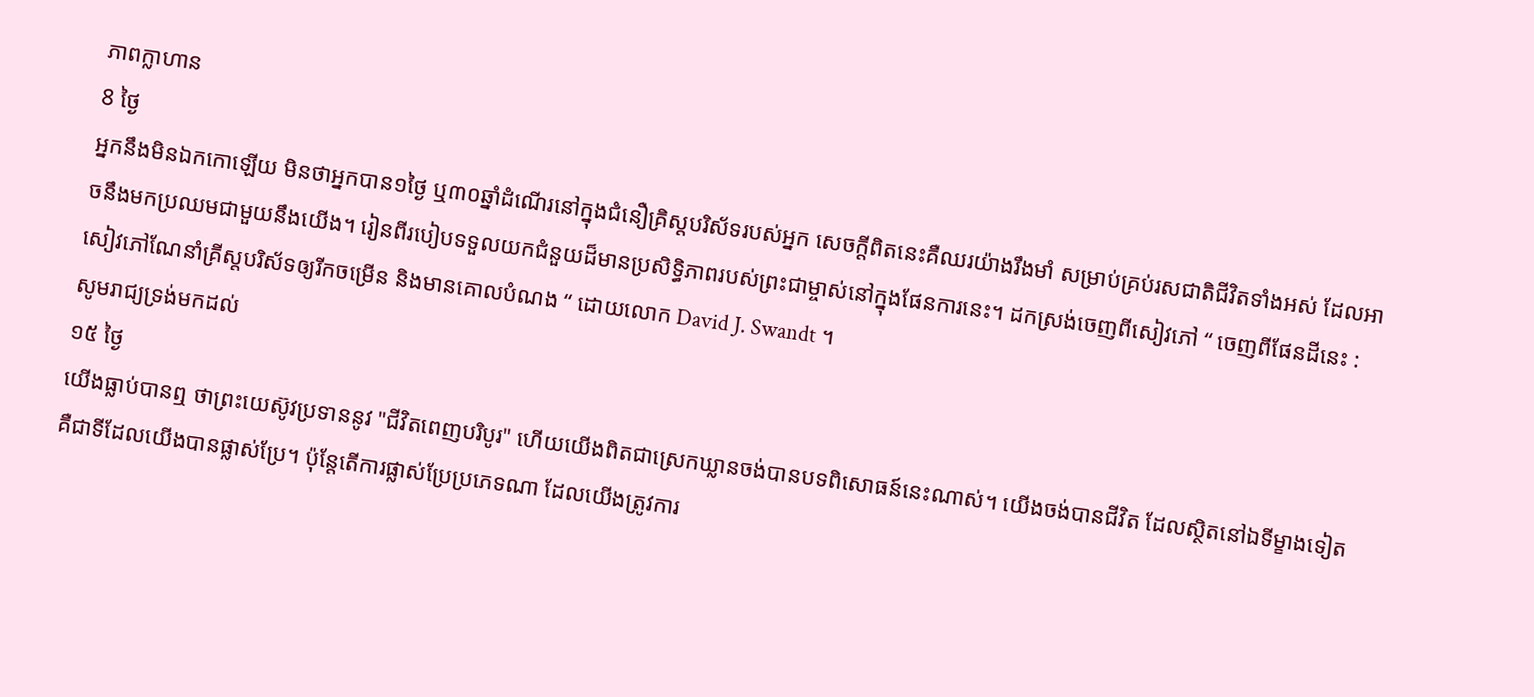ភាពក្លាហាន
8 ថ្ងៃ
អ្នកនឹងមិនឯកកោឡើយ មិនថាអ្នកបាន១ថ្ងៃ ឬ៣០ឆ្នាំដំណើរនៅក្នុងជំនឿគ្រិស្តបរិស័ទរបស់អ្នក សេចក្តីពិតនេះគឺឈរយ៉ាងរឹងមាំ សម្រាប់គ្រប់រសជាតិជីវិតទាំងអស់ ដែលអាចនឹងមកប្រឈមជាមួយនឹងយើង។ រៀនពីរបៀបទទួលយកជំនួយដ៏មានប្រសិទ្ធិភាពរបស់ព្រះជាម្ចាស់នៅក្នុងផែនការនេះ។ ដកស្រង់ចេញពីសៀវភៅ “ ចេញពីផែនដីនេះ : សៀវភៅណែនាំគ្រីស្តបរិស័ទឲ្យរីកចម្រើន និងមានគោលបំណង “ ដោយលោក David J. Swandt ។
សូមរាជ្យទ្រង់មកដល់
១៥ ថ្ងៃ
យើងធ្លាប់បានឮ ថាព្រះយេស៊ូវប្រទាននូវ "ជីវិតពេញបរិបូរ" ហើយយើងពិតជាស្រេកឃ្លានចង់បានបទពិសោធន៍នេះណាស់។ យើងចង់បានជីវិត ដែលស្ថិតនៅឯទីម្ខាងទៀត គឺជាទីដែលយើងបានផ្លាស់ប្រែ។ ប៉ុន្តែតើការផ្លាស់ប្រែប្រភេទណា ដែលយើងត្រូវការ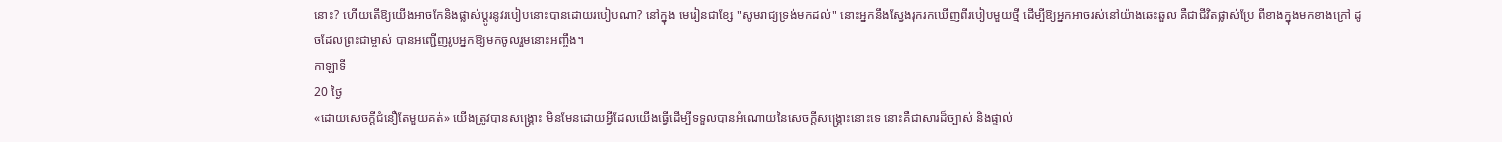នោះ? ហើយតើឱ្យយើងអាចកែនិងផ្លាស់ប្ដូរនូវរបៀបនោះបានដោយរបៀបណា? នៅក្នុង មេរៀនជាខ្សែ "សូមរាជ្យទ្រង់មកដល់" នោះអ្នកនឹងស្វែងរុករកឃើញពីរបៀបមួយថ្មី ដើម្បីឱ្យអ្នកអាចរស់នៅយ៉ាងឆេះឆួល គឺជាជីវិតផ្លាស់ប្រែ ពីខាងក្នុងមកខាងក្រៅ ដូចដែលព្រះជាម្ចាស់ បានអញ្ជើញរូបអ្នកឱ្យមកចូលរួមនោះអញ្ចឹង។
កាឡាទី
20 ថ្ងៃ
«ដោយសេចក្ដីជំនឿតែមួយគត់» យើងត្រូវបានសង្គ្រោះ មិនមែនដោយអ្វីដែលយើងធ្វើដើម្បីទទួលបានអំណោយនៃសេចក្ដីសង្គ្រោះនោះទេ នោះគឺជាសារដ៏ច្បាស់ និងផ្ទាល់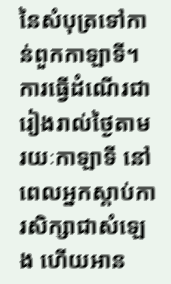នៃសំបុត្រទៅកាន់ពួកកាឡាទី។ ការធ្វើដំណើរជារៀងរាល់ថ្ងៃតាមរយៈកាឡាទី នៅពេលអ្នកស្តាប់ការសិក្សាជាសំឡេង ហើយអាន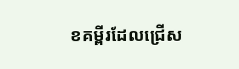ខគម្ពីរដែលជ្រើស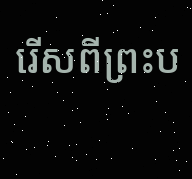រើសពីព្រះប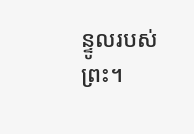ន្ទូលរបស់ព្រះ។